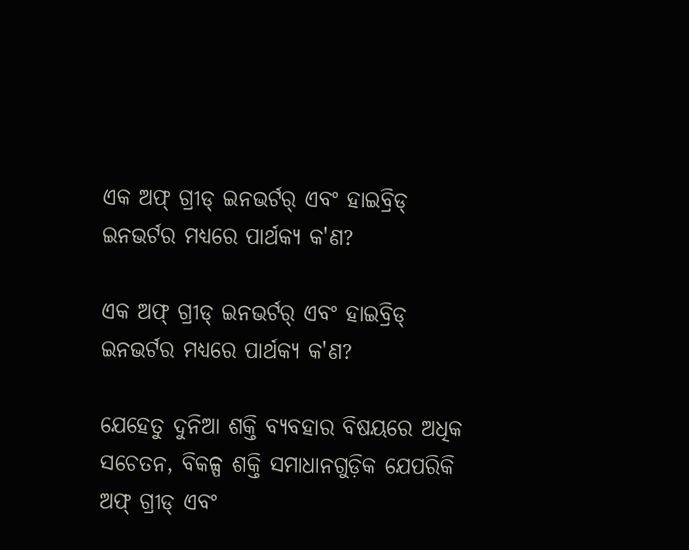ଏକ ଅଫ୍ ଗ୍ରୀଡ୍ ଇନଭର୍ଟର୍ ଏବଂ ହାଇବ୍ରିଡ୍ ଇନଭର୍ଟର ମଧ୍ୟରେ ପାର୍ଥକ୍ୟ କ'ଣ?

ଏକ ଅଫ୍ ଗ୍ରୀଡ୍ ଇନଭର୍ଟର୍ ଏବଂ ହାଇବ୍ରିଡ୍ ଇନଭର୍ଟର ମଧ୍ୟରେ ପାର୍ଥକ୍ୟ କ'ଣ?

ଯେହେତୁ ଦୁନିଆ ଶକ୍ତି ବ୍ୟବହାର ବିଷୟରେ ଅଧିକ ସଚେତନ, ବିକଳ୍ପ ଶକ୍ତି ସମାଧାନଗୁଡ଼ିକ ଯେପରିକି ଅଫ୍ ଗ୍ରୀଡ୍ ଏବଂ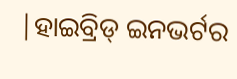|ହାଇବ୍ରିଡ୍ ଇନଭର୍ଟର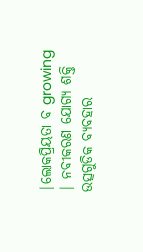|ଲୋକପ୍ରିୟତା ବ growing | ନବୀକରଣ ଯୋଗ୍ୟ ଶକ୍ତି ଉତ୍ସଗୁଡିକ ବ୍ୟବହାର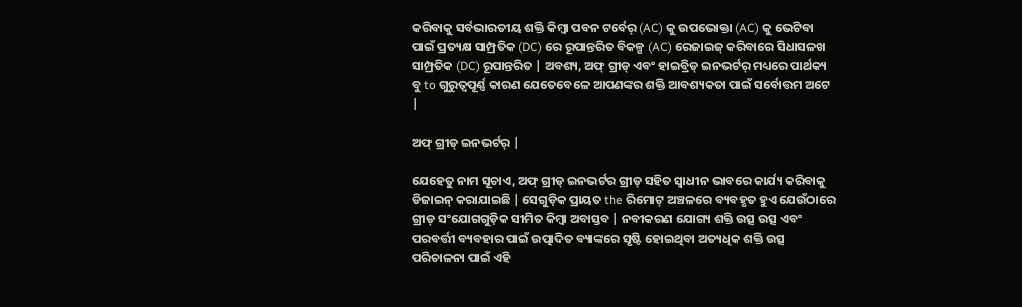କରିବାକୁ ସର୍ବଭାରତୀୟ ଶକ୍ତି କିମ୍ବା ପବନ ଟର୍ବେର୍ (AC) କୁ ଉପଭୋକ୍ତା (AC) କୁ ଭେଟିବା ପାଇଁ ପ୍ରତ୍ୟକ୍ଷ ସାମ୍ପ୍ରତିକ (DC) ରେ ରୂପାନ୍ତରିତ ବିକଳ୍ପ (AC) ରେଜାଇଜ୍ କରିବାରେ ସିଧାସଳଖ ସାମ୍ପ୍ରତିକ (DC) ରୂପାନ୍ତରିତ | ଅବଶ୍ୟ, ଅଫ୍ ଗ୍ରୀଡ୍ ଏବଂ ହାଇବ୍ରିଡ୍ ଇନଭର୍ଟର୍ ମଧ୍ୟରେ ପାର୍ଥକ୍ୟ ବୁ to ଗୁରୁତ୍ୱପୂର୍ଣ୍ଣ କାରଣ ଯେତେବେଳେ ଆପଣଙ୍କର ଶକ୍ତି ଆବଶ୍ୟକତା ପାଇଁ ସର୍ବୋତ୍ତମ ଅଟେ |

ଅଫ୍ ଗ୍ରୀଡ୍ ଇନଭର୍ଟର୍ |

ଯେହେତୁ ନାମ ସୂଚାଏ, ଅଫ୍ ଗ୍ରୀଡ୍ ଇନଭର୍ଟର ଗ୍ରୀଡ୍ ସହିତ ସ୍ୱାଧୀନ ଭାବରେ କାର୍ଯ୍ୟ କରିବାକୁ ଡିଜାଇନ୍ କରାଯାଇଛି | ସେଗୁଡ଼ିକ ପ୍ରାୟତ the ରିମୋଟ୍ ଅଞ୍ଚଳରେ ବ୍ୟବହୃତ ହୁଏ ଯେଉଁଠାରେ ଗ୍ରୀଡ୍ ସଂଯୋଗଗୁଡ଼ିକ ସୀମିତ କିମ୍ବା ଅବାସ୍ତବ | ନବୀକରଣ ଯୋଗ୍ୟ ଶକ୍ତି ଉତ୍ସ ଉତ୍ସ ଏବଂ ପରବର୍ତ୍ତୀ ବ୍ୟବହାର ପାଇଁ ଉତ୍ପାଦିତ ବ୍ୟାଙ୍କରେ ସୃଷ୍ଟି ହୋଇଥିବା ଅତ୍ୟଧିକ ଶକ୍ତି ଉତ୍ସ ପରିଚାଳନା ପାଇଁ ଏହି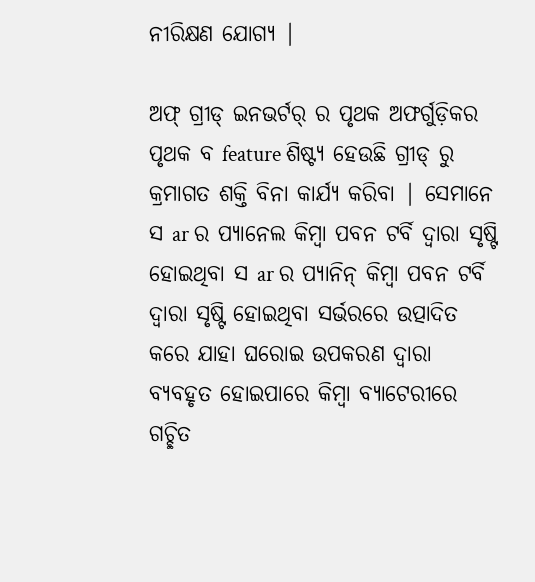ନୀରିକ୍ଷଣ ଯୋଗ୍ୟ |

ଅଫ୍ ଗ୍ରୀଡ୍ ଇନଭର୍ଟର୍ ର ପୃଥକ ଅଫର୍ଗୁଡ଼ିକର ପୃଥକ ବ feature ଶିଷ୍ଟ୍ୟ ହେଉଛି ଗ୍ରୀଡ୍ ରୁ କ୍ରମାଗତ ଶକ୍ତି ବିନା କାର୍ଯ୍ୟ କରିବା | ସେମାନେ ସ ar ର ପ୍ୟାନେଲ କିମ୍ବା ପବନ ଟର୍ବି ଦ୍ୱାରା ସୃଷ୍ଟି ହୋଇଥିବା ସ ar ର ପ୍ୟାନିନ୍ କିମ୍ବା ପବନ ଟର୍ବି ଦ୍ୱାରା ସୃଷ୍ଟି ହୋଇଥିବା ସର୍ଭରରେ ଉତ୍ପାଦିତ କରେ ଯାହା ଘରୋଇ ଉପକରଣ ଦ୍ୱାରା ବ୍ୟବହୃତ ହୋଇପାରେ କିମ୍ବା ବ୍ୟାଟେରୀରେ ଗଚ୍ଛିତ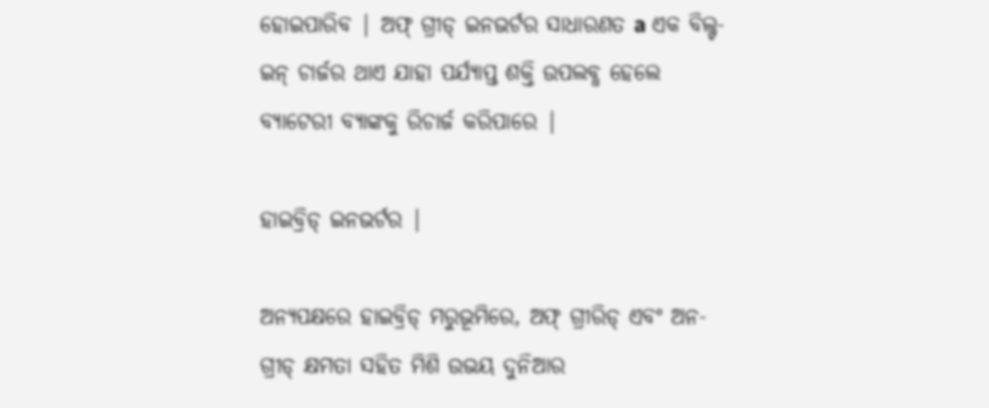ହୋଇପାରିବ | ଅଫ୍ ଗ୍ରୀଡ୍ ଇନଭର୍ଟର ସାଧାରଣତ a ଏକ ବିଲ୍ଟ-ଇନ୍ ଚାର୍ଜର ଥାଏ ଯାହା ପର୍ଯ୍ୟାପ୍ତ ଶକ୍ତି ଉପଲବ୍ଧ ହେଲେ ବ୍ୟାଟେରୀ ବ୍ୟାଙ୍କକୁ ରିଚାର୍ଜ କରିପାରେ |

ହାଇବ୍ରିଡ୍ ଇନଭର୍ଟର |

ଅନ୍ୟପକ୍ଷରେ ହାଇବ୍ରିଡ୍ ମରୁଭୂମିରେ, ଅଫ୍ ଗ୍ରୀରିଡ୍ ଏବଂ ଅନ-ଗ୍ରୀଡ୍ କ୍ଷମତା ସହିତ ମିଶି ଉଭୟ ଦୁନିଆର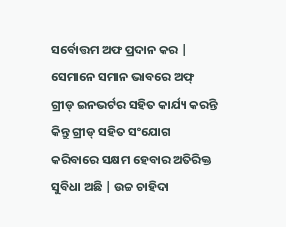ସର୍ବୋତ୍ତମ ଅଫ ପ୍ରଦାନ କର | ସେମାନେ ସମାନ ଭାବରେ ଅଫ୍ ଗ୍ରୀଡ୍ ଇନଭର୍ଟର ସହିତ କାର୍ଯ୍ୟ କରନ୍ତି କିନ୍ତୁ ଗ୍ରୀଡ୍ ସହିତ ସଂଯୋଗ କରିବାରେ ସକ୍ଷମ ହେବାର ଅତିରିକ୍ତ ସୁବିଧା ଅଛି | ଉଚ୍ଚ ଚାହିଦା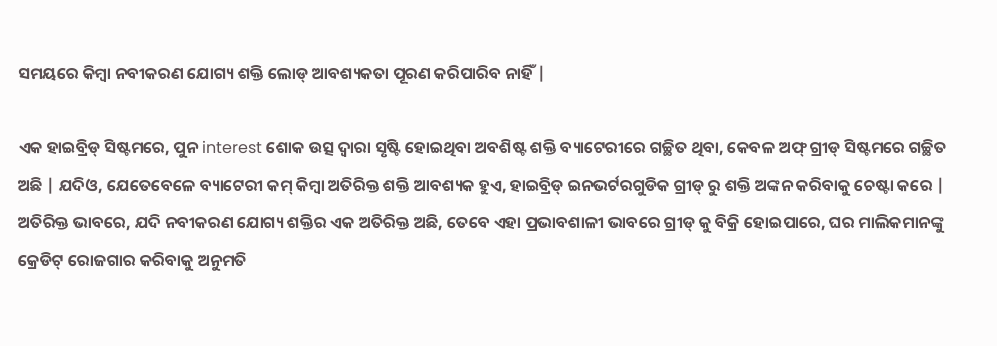ସମୟରେ କିମ୍ବା ନବୀକରଣ ଯୋଗ୍ୟ ଶକ୍ତି ଲୋଡ୍ ଆବଶ୍ୟକତା ପୂରଣ କରିପାରିବ ନାହିଁ |

ଏକ ହାଇବ୍ରିଡ୍ ସିଷ୍ଟମରେ, ପୁନ interest ଶୋକ ଉତ୍ସ ଦ୍ୱାରା ସୃଷ୍ଟି ହୋଇଥିବା ଅବଶିଷ୍ଟ ଶକ୍ତି ବ୍ୟାଟେରୀରେ ଗଚ୍ଛିତ ଥିବା, କେବଳ ଅଫ୍ ଗ୍ରୀଡ୍ ସିଷ୍ଟମରେ ଗଚ୍ଛିତ ଅଛି | ଯଦିଓ, ଯେତେବେଳେ ବ୍ୟାଟେରୀ କମ୍ କିମ୍ବା ଅତିରିକ୍ତ ଶକ୍ତି ଆବଶ୍ୟକ ହୁଏ, ହାଇବ୍ରିଡ୍ ଇନଭର୍ଟରଗୁଡିକ ଗ୍ରୀଡ୍ ରୁ ଶକ୍ତି ଅଙ୍କନ କରିବାକୁ ଚେଷ୍ଟା କରେ | ଅତିରିକ୍ତ ଭାବରେ, ଯଦି ନବୀକରଣ ଯୋଗ୍ୟ ଶକ୍ତିର ଏକ ଅତିରିକ୍ତ ଅଛି, ତେବେ ଏହା ପ୍ରଭାବଶାଳୀ ଭାବରେ ଗ୍ରୀଡ୍ କୁ ବିକ୍ରି ହୋଇପାରେ, ଘର ମାଲିକମାନଙ୍କୁ କ୍ରେଡିଟ୍ ରୋଜଗାର କରିବାକୁ ଅନୁମତି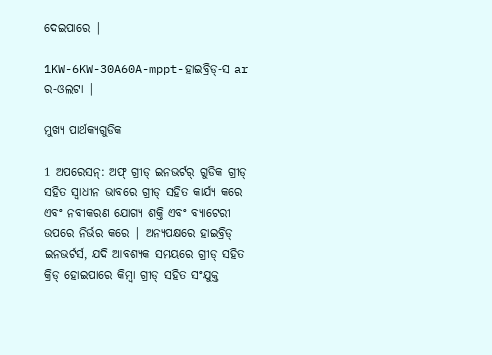ଦେଇପାରେ |

1KW-6KW-30A60A-mppt-ହାଇବ୍ରିଡ୍-ସ ar ର-ଓଲଟା |

ମୁଖ୍ୟ ପାର୍ଥକ୍ୟଗୁଡିକ

1 ଅପରେସନ୍: ଅଫ୍ ଗ୍ରୀଡ୍ ଇନଭର୍ଟର୍ ଗୁଡିକ ଗ୍ରୀଡ୍ ସହିତ ସ୍ୱାଧୀନ ଭାବରେ ଗ୍ରୀଡ୍ ସହିତ କାର୍ଯ୍ୟ କରେ ଏବଂ ନବୀକରଣ ଯୋଗ୍ୟ ଶକ୍ତି ଏବଂ ବ୍ୟାଟେରୀ ଉପରେ ନିର୍ଭର କରେ | ଅନ୍ୟପକ୍ଷରେ ହାଇବ୍ରିଡ୍ ଇନଭର୍ଟର୍ସ, ଯଦି ଆବଶ୍ୟକ ସମୟରେ ଗ୍ରୀଡ୍ ସହିତ କ୍ରିଡ୍ ହୋଇପାରେ କିମ୍ବା ଗ୍ରୀଡ୍ ସହିତ ସଂଯୁକ୍ତ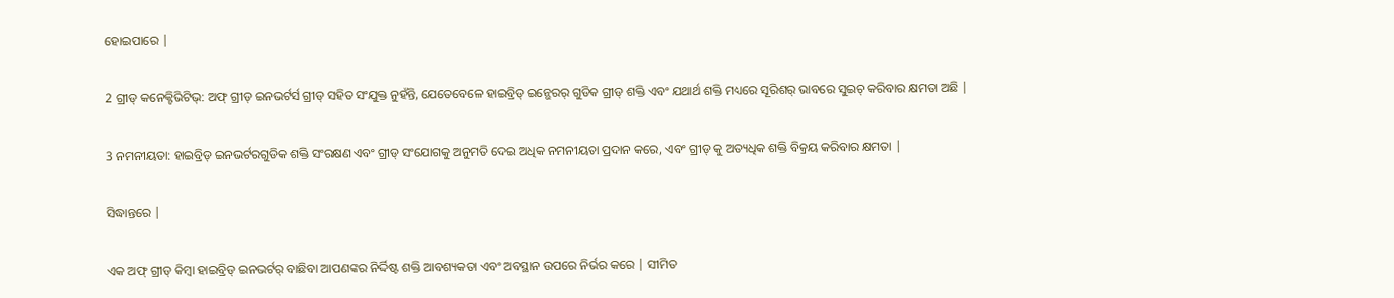ହୋଇପାରେ |

2 ଗ୍ରୀଡ୍ କନେକ୍ଟିଭିଟିଭ୍: ଅଫ୍ ଗ୍ରୀଡ୍ ଇନଭର୍ଟର୍ସ ଗ୍ରୀଡ୍ ସହିତ ସଂଯୁକ୍ତ ନୁହଁନ୍ତି, ଯେତେବେଳେ ହାଇବ୍ରିଡ୍ ଇନ୍ଭେରର୍ ଗୁଡିକ ଗ୍ରୀଡ୍ ଶକ୍ତି ଏବଂ ଯଥାର୍ଥ ଶକ୍ତି ମଧ୍ୟରେ ସୂରିଶର୍ ଭାବରେ ସୁଇଚ୍ କରିବାର କ୍ଷମତା ଅଛି |

3 ନମନୀୟତା: ହାଇବ୍ରିଡ୍ ଇନଭର୍ଟରଗୁଡିକ ଶକ୍ତି ସଂରକ୍ଷଣ ଏବଂ ଗ୍ରୀଡ୍ ସଂଯୋଗକୁ ଅନୁମତି ଦେଇ ଅଧିକ ନମନୀୟତା ପ୍ରଦାନ କରେ, ଏବଂ ଗ୍ରୀଡ୍ କୁ ଅତ୍ୟଧିକ ଶକ୍ତି ବିକ୍ରୟ କରିବାର କ୍ଷମତା |

ସିଦ୍ଧାନ୍ତରେ |

ଏକ ଅଫ୍ ଗ୍ରୀଡ୍ କିମ୍ବା ହାଇବ୍ରିଡ୍ ଇନଭର୍ଟର୍ ବାଛିବା ଆପଣଙ୍କର ନିର୍ଦ୍ଦିଷ୍ଟ ଶକ୍ତି ଆବଶ୍ୟକତା ଏବଂ ଅବସ୍ଥାନ ଉପରେ ନିର୍ଭର କରେ | ସୀମିତ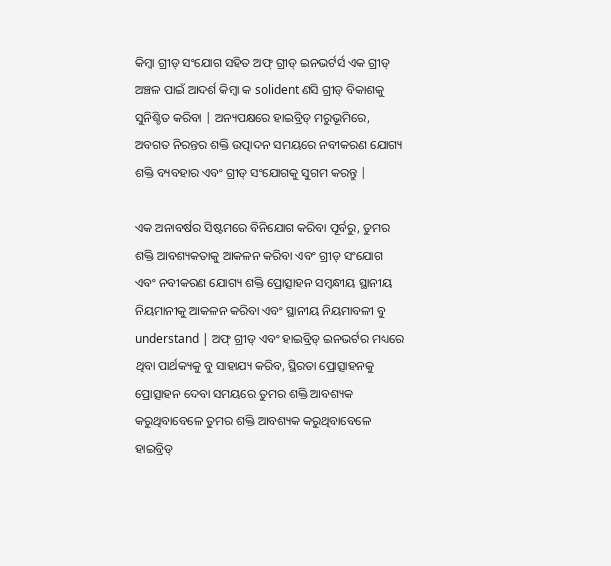କିମ୍ବା ଗ୍ରୀଡ୍ ସଂଯୋଗ ସହିତ ଅଫ୍ ଗ୍ରୀଡ୍ ଇନଭର୍ଟର୍ସ ଏକ ଗ୍ରୀଡ୍ ଅଞ୍ଚଳ ପାଇଁ ଆଦର୍ଶ କିମ୍ବା କ solident ଣସି ଗ୍ରୀଡ୍ ବିକାଶକୁ ସୁନିଶ୍ଚିତ କରିବା | ଅନ୍ୟପକ୍ଷରେ ହାଇବ୍ରିଡ୍ ମରୁଭୂମିରେ, ଅବଗତ ନିରନ୍ତର ଶକ୍ତି ଉତ୍ପାଦନ ସମୟରେ ନବୀକରଣ ଯୋଗ୍ୟ ଶକ୍ତି ବ୍ୟବହାର ଏବଂ ଗ୍ରୀଡ୍ ସଂଯୋଗକୁ ସୁଗମ କରନ୍ତୁ |

ଏକ ଅନାବର୍ଷର ସିଷ୍ଟମରେ ବିନିଯୋଗ କରିବା ପୂର୍ବରୁ, ତୁମର ଶକ୍ତି ଆବଶ୍ୟକତାକୁ ଆକଳନ କରିବା ଏବଂ ଗ୍ରୀଡ୍ ସଂଯୋଗ ଏବଂ ନବୀକରଣ ଯୋଗ୍ୟ ଶକ୍ତି ପ୍ରୋତ୍ସାହନ ସମ୍ବନ୍ଧୀୟ ସ୍ଥାନୀୟ ନିୟମାନୀକୁ ଆକଳନ କରିବା ଏବଂ ସ୍ଥାନୀୟ ନିୟମାବଳୀ ବୁ understand | ଅଫ୍ ଗ୍ରୀଡ୍ ଏବଂ ହାଇବ୍ରିଡ୍ ଇନଭର୍ଟର ମଧ୍ୟରେ ଥିବା ପାର୍ଥକ୍ୟକୁ ବୁ ସାହାଯ୍ୟ କରିବ, ସ୍ଥିରତା ପ୍ରୋତ୍ସାହନକୁ ପ୍ରୋତ୍ସାହନ ଦେବା ସମୟରେ ତୁମର ଶକ୍ତି ଆବଶ୍ୟକ କରୁଥିବାବେଳେ ତୁମର ଶକ୍ତି ଆବଶ୍ୟକ କରୁଥିବାବେଳେ ହାଇବ୍ରିଡ୍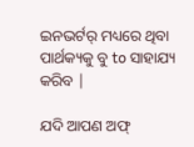ଇନଭର୍ଟର୍ ମଧ୍ୟରେ ଥିବା ପାର୍ଥକ୍ୟକୁ ବୁ to ସାହାଯ୍ୟ କରିବ |

ଯଦି ଆପଣ ଅଫ୍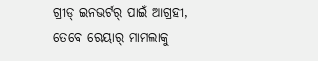ଗ୍ରୀଡ୍ ଇନଭର୍ଟର୍ ପାଇଁ ଆଗ୍ରହୀ, ତେବେ ରେୟାର୍ ମାମଲାକୁ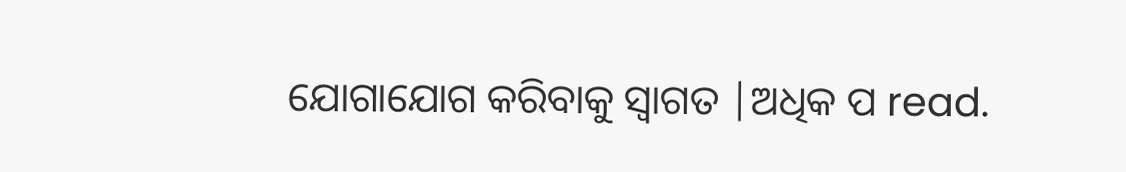ଯୋଗାଯୋଗ କରିବାକୁ ସ୍ୱାଗତ |ଅଧିକ ପ read.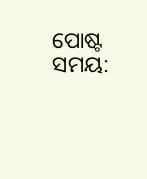ପୋଷ୍ଟ ସମୟ: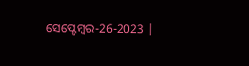ସେପ୍ଟେମ୍ବର-26-2023 |